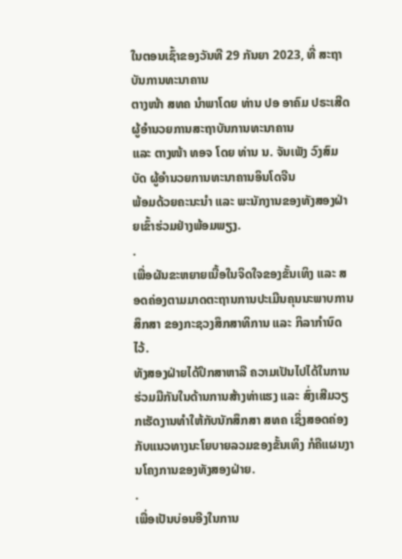ໃນຕອນເຊົ້າຂອງວັນທີ 29 ກັນຍາ 2023, ທີ່ ສະຖາບັນການທະນາຄານ
ຕາງໜ້າ ສທຄ ນໍາພາໂດຍ ທ່ານ ປອ ອາຄົມ ປຣະເສີດ ຜູ້ອໍານວຍການສະຖາບັນການທະນາຄານ
ແລະ ຕາງໜ້າ ທອຈ ໂດຍ ທ່ານ ນ. ຈັນເພັງ ວົງສົມບັດ ຜູ້ອໍານວຍການທະນາຄານອິນໂດຈີນ
ພ້ອມດ້ວຍຄະນະນໍາ ແລະ ພະນັກງານຂອງທັງສອງຝ່າຍເຂົ້າຮ່ວມຢ່າງພ້ອມພຽງ.
.
ເພື່ອຜັນຂະຫຍາຍເນື້ອໃນຈິດໃຈຂອງຂັ້ນເທິງ ແລະ ສອດຄ່ອງຕາມມາດຕະຖານການປະເມີນຄຸນນະພາບການສຶກສາ ຂອງກະຊວງສຶກສາທິການ ແລະ ກິລາກຳນົດໄວ້.
ທັງສອງຝ່າຍໄດ້ປຶກສາຫາລື ຄວາມເປັນໄປໄດ້ໃນການຮ່ວມມືກັນໃນດ້ານການສ້າງທ່າແຮງ ແລະ ສົ່ງເສີມວຽກເຮັດງານທຳໃຫ້ກັບນັກສຶກສາ ສທຄ ເຊິ່ງສອດຄ່ອງກັບແນວທາງນະໂຍບາຍລວມຂອງຂັ້ນເທິງ ກໍຄືແຜນງານໂຄງການຂອງທັງສອງຝ່າຍ.
.
ເພື່ອເປັນບ່ອນອີງໃນການ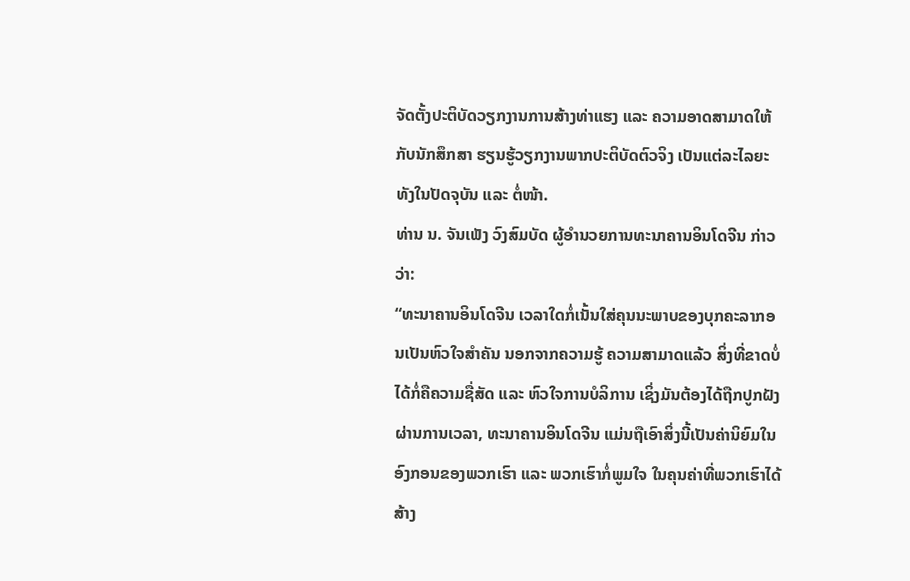ຈັດຕັ້ງປະຕິບັດວຽກງານການສ້າງທ່າແຮງ ແລະ ຄວາມອາດສາມາດໃຫ້ກັບນັກສຶກສາ ຮຽນຮູ້ວຽກງານພາກປະຕິບັດຕົວຈິງ ເປັນແຕ່ລະໄລຍະ ທັງໃນປັດຈຸບັນ ແລະ ຕໍ່ໜ້າ.
ທ່ານ ນ. ຈັນເພັງ ວົງສົມບັດ ຜູ້ອໍານວຍການທະນາຄານອິນໂດຈີນ ກ່າວວ່າ:
“ທະນາຄານອິນໂດຈີນ ເວລາໃດກໍ່ເນັ້ນໃສ່ຄຸນນະພາບຂອງບຸກຄະລາກອນເປັນຫົວໃຈສຳຄັນ ນອກຈາກຄວາມຮູ້ ຄວາມສາມາດແລ້ວ ສິ່ງທີ່ຂາດບໍ່ໄດ້ກໍ່ຄືຄວາມຊື່ສັດ ແລະ ຫົວໃຈການບໍລິການ ເຊິ່ງມັນຕ້ອງໄດ້ຖືກປູກຝັງຜ່ານການເວລາ, ທະນາຄານອິນໂດຈີນ ແມ່ນຖືເອົາສິ່ງນີ້ເປັນຄ່ານິຍົມໃນອົງກອນຂອງພວກເຮົາ ແລະ ພວກເຮົາກໍ່ພູມໃຈ ໃນຄຸນຄ່າທີ່ພວກເຮົາໄດ້ສ້າງ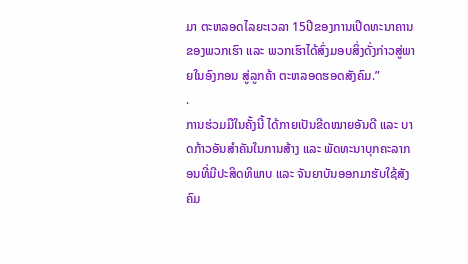ມາ ຕະຫລອດໄລຍະເວລາ 15ປີຂອງການເປີດທະນາຄານຂອງພວກເຮົາ ແລະ ພວກເຮົາໄດ້ສົ່ງມອບສິ່ງດັ່ງກ່າວສູ່ພາຍໃນອົງກອນ ສູ່ລູກຄ້າ ຕະຫລອດຮອດສັງຄົມ.”
.
ການຮ່ວມມືໃນຄັ້ງນີ້ ໄດ້ກາຍເປັນຂີດໝາຍອັນດີ ແລະ ບາດກ້າວອັນສໍາຄັນໃນການສ້າງ ແລະ ພັດທະນາບຸກຄະລາກອນທີ່ມີປະສິດທິພາບ ແລະ ຈັນຍາບັນອອກມາຮັບໃຊ້ສັງຄົມ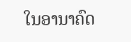ໃນອານາຄົດ